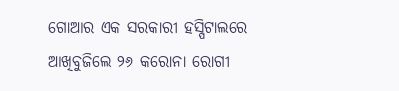ଗୋଆର ଏକ ସରକାରୀ ହସ୍ପିଟାଲରେ ଆଖିବୁଜିଲେ ୨୬ କରୋନା ରୋଗୀ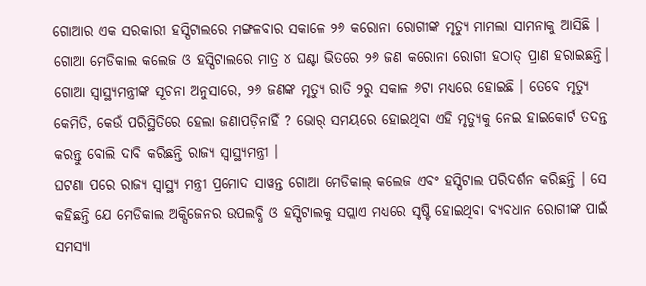ଗୋଆର ଏକ ସରକାରୀ ହସ୍ପିଟାଲରେ ମଙ୍ଗଳବାର ସକାଳେ ୨୬ କରୋନା ରୋଗୀଙ୍କ ମୃତ୍ୟୁ ମାମଲା ସାମନାକୁ ଆସିଛି । ଗୋଆ ମେଡିକାଲ କଲେଜ ଓ ହସ୍ପିଟାଲରେ ମାତ୍ର ୪ ଘଣ୍ଟା ଭିତରେ ୨୬ ଜଣ କରୋନା ରୋଗୀ ହଠାତ୍ ପ୍ରାଣ ହରାଇଛନ୍ତି। ଗୋଆ ସ୍ୱାସ୍ଥ୍ୟମନ୍ତ୍ରୀଙ୍କ ସୂଚନା ଅନୁସାରେ, ୨୬ ଜଣଙ୍କ ମୃତ୍ୟୁ ରାତି ୨ରୁ ସକାଳ ୬ଟା ମଧ୍ୟରେ ହୋଇଛି । ତେବେ ମୃତ୍ୟୁ କେମିତି, କେଉଁ ପରିସ୍ଥିତିରେ ହେଲା ଜଣାପଡ଼ିନାହିଁ ? ଭୋର୍ ସମୟରେ ହୋଇଥିବା ଏହି ମୃତ୍ୟୁକୁ ନେଇ ହାଇକୋର୍ଟ ତଦନ୍ତ କରନ୍ତୁ ବୋଲି ଦାବି କରିଛନ୍ତି ରାଜ୍ୟ ସ୍ୱାସ୍ଥ୍ୟମନ୍ତ୍ରୀ ।
ଘଟଣା ପରେ ରାଜ୍ୟ ସ୍ୱାସ୍ଥ୍ୟ ମନ୍ତ୍ରୀ ପ୍ରମୋଦ ସାୱନ୍ତ ଗୋଆ ମେଡିକାଲ୍ କଲେଜ ଏବଂ ହସ୍ପିଟାଲ ପରିଦର୍ଶନ କରିଛନ୍ତି । ସେ କହିଛନ୍ତି ଯେ ମେଡିକାଲ ଅକ୍ସିଜେନର ଉପଲବ୍ଧି ଓ ହସ୍ପିଟାଲକୁ ସପ୍ଲାଏ ମଧ୍ୟରେ ସୃଷ୍ଟି ହୋଇଥିବା ବ୍ୟବଧାନ ରୋଗୀଙ୍କ ପାଇଁ ସମସ୍ୟା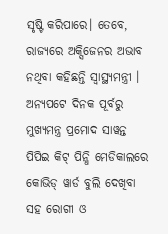ସୃଷ୍ଟି କରିପାରେ। ତେବେ, ରାଜ୍ୟରେ ଅକ୍ସିଜେନର ଅଭାବ ନଥିବା କହିଛନ୍ତି ସ୍ୱାସ୍ଥ୍ୟମନ୍ତ୍ରୀ । ଅନ୍ୟପଟେ ଦିନକ ପୂର୍ବରୁ ମୁଖ୍ୟମନ୍ତ୍ର ପ୍ରମୋଦ ସାୱନ୍ତ ପିପିଇ କିଟ୍ ପିନ୍ଧି ମେଡିକାଲରେ କୋଭିଡ୍ ୱାର୍ଡ ବୁଲି ଦେଖିବା ସହ ରୋଗୀ ଓ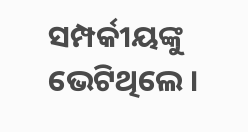ସମ୍ପର୍କୀୟଙ୍କୁ ଭେଟିଥିଲେ ।